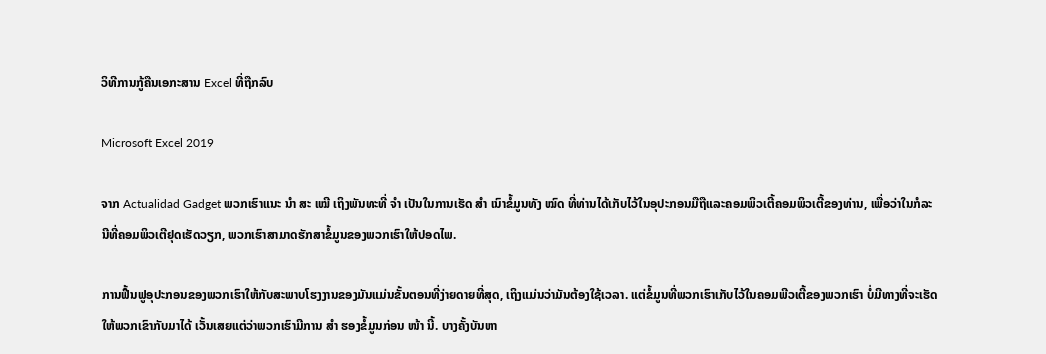ວິທີການກູ້ຄືນເອກະສານ Excel ທີ່ຖືກລົບ

Microsoft Excel 2019

ຈາກ Actualidad Gadget ພວກເຮົາແນະ ນຳ ສະ ເໝີ ເຖິງພັນທະທີ່ ຈຳ ເປັນໃນການເຮັດ ສຳ ເນົາຂໍ້ມູນທັງ ໝົດ ທີ່ທ່ານໄດ້ເກັບໄວ້ໃນອຸປະກອນມືຖືແລະຄອມພິວເຕີ້ຄອມພິວເຕີ້ຂອງທ່ານ, ເພື່ອວ່າໃນກໍລະນີທີ່ຄອມພິວເຕີຢຸດເຮັດວຽກ, ພວກເຮົາສາມາດຮັກສາຂໍ້ມູນຂອງພວກເຮົາໃຫ້ປອດໄພ.

ການຟື້ນຟູອຸປະກອນຂອງພວກເຮົາໃຫ້ກັບສະພາບໂຮງງານຂອງມັນແມ່ນຂັ້ນຕອນທີ່ງ່າຍດາຍທີ່ສຸດ, ເຖິງແມ່ນວ່າມັນຕ້ອງໃຊ້ເວລາ. ແຕ່ຂໍ້ມູນທີ່ພວກເຮົາເກັບໄວ້ໃນຄອມພີວເຕີ້ຂອງພວກເຮົາ ບໍ່ມີທາງທີ່ຈະເຮັດໃຫ້ພວກເຂົາກັບມາໄດ້ ເວັ້ນເສຍແຕ່ວ່າພວກເຮົາມີການ ສຳ ຮອງຂໍ້ມູນກ່ອນ ໜ້າ ນີ້. ບາງຄັ້ງບັນຫາ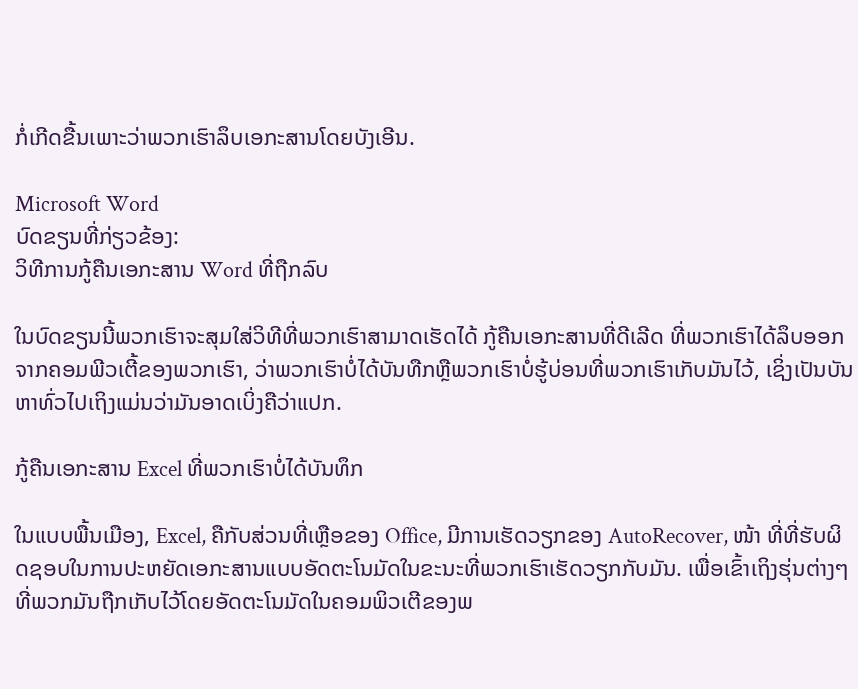ກໍ່ເກີດຂື້ນເພາະວ່າພວກເຮົາລຶບເອກະສານໂດຍບັງເອີນ.

Microsoft Word
ບົດຂຽນທີ່ກ່ຽວຂ້ອງ:
ວິທີການກູ້ຄືນເອກະສານ Word ທີ່ຖືກລົບ

ໃນບົດຂຽນນີ້ພວກເຮົາຈະສຸມໃສ່ວິທີທີ່ພວກເຮົາສາມາດເຮັດໄດ້ ກູ້ຄືນເອກະສານທີ່ດີເລີດ ທີ່ພວກເຮົາໄດ້ລຶບອອກຈາກຄອມພີວເຕີ້ຂອງພວກເຮົາ, ວ່າພວກເຮົາບໍ່ໄດ້ບັນທືກຫຼືພວກເຮົາບໍ່ຮູ້ບ່ອນທີ່ພວກເຮົາເກັບມັນໄວ້, ເຊິ່ງເປັນບັນຫາທົ່ວໄປເຖິງແມ່ນວ່າມັນອາດເບິ່ງຄືວ່າແປກ.

ກູ້ຄືນເອກະສານ Excel ທີ່ພວກເຮົາບໍ່ໄດ້ບັນທຶກ

ໃນແບບພື້ນເມືອງ, Excel, ຄືກັບສ່ວນທີ່ເຫຼືອຂອງ Office, ມີການເຮັດວຽກຂອງ AutoRecover, ໜ້າ ທີ່ທີ່ຮັບຜິດຊອບໃນການປະຫຍັດເອກະສານແບບອັດຕະໂນມັດໃນຂະນະທີ່ພວກເຮົາເຮັດວຽກກັບມັນ. ເພື່ອເຂົ້າເຖິງຮຸ່ນຕ່າງໆທີ່ພວກມັນຖືກເກັບໄວ້ໂດຍອັດຕະໂນມັດໃນຄອມພິວເຕີຂອງພ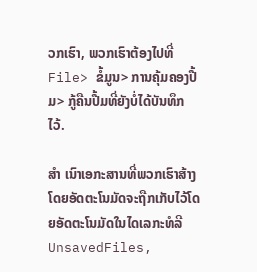ວກເຮົາ, ພວກເຮົາຕ້ອງໄປທີ່ File> ຂໍ້ມູນ> ການຄຸ້ມຄອງປື້ມ> ກູ້ຄືນປື້ມທີ່ຍັງບໍ່ໄດ້ບັນທຶກໄວ້.

ສຳ ເນົາເອກະສານທີ່ພວກເຮົາສ້າງໂດຍອັດຕະໂນມັດຈະຖືກເກັບໄວ້ໂດຍອັດຕະໂນມັດໃນໄດເລກະທໍລີ UnsavedFiles,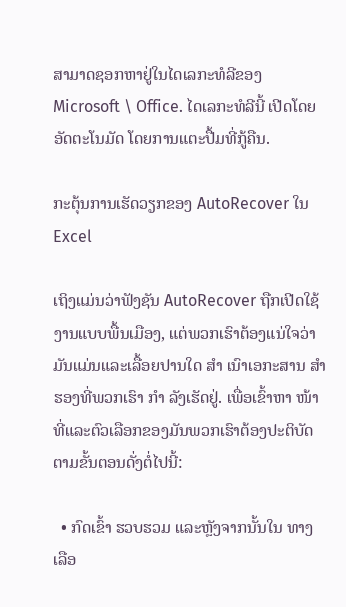ສາມາດຊອກຫາຢູ່ໃນໄດເລກະທໍລີຂອງ Microsoft \ Office. ໄດເລກະທໍລີນີ້ ເປີດໂດຍອັດຕະໂນມັດ ໂດຍການແຕະປື້ມທີ່ກູ້ຄືນ.

ກະຕຸ້ນການເຮັດວຽກຂອງ AutoRecover ໃນ Excel

ເຖິງແມ່ນວ່າຟັງຊັນ AutoRecover ຖືກເປີດໃຊ້ງານແບບພື້ນເມືອງ, ແຕ່ພວກເຮົາຕ້ອງແນ່ໃຈວ່າມັນແມ່ນແລະເລື້ອຍປານໃດ ສຳ ເນົາເອກະສານ ສຳ ຮອງທີ່ພວກເຮົາ ກຳ ລັງເຮັດຢູ່. ເພື່ອເຂົ້າຫາ ໜ້າ ທີ່ແລະຕົວເລືອກຂອງມັນພວກເຮົາຕ້ອງປະຕິບັດຕາມຂັ້ນຕອນດັ່ງຕໍ່ໄປນີ້:

  • ກົດເຂົ້າ ຮວບຮວມ ແລະຫຼັງຈາກນັ້ນໃນ ທາງເລືອ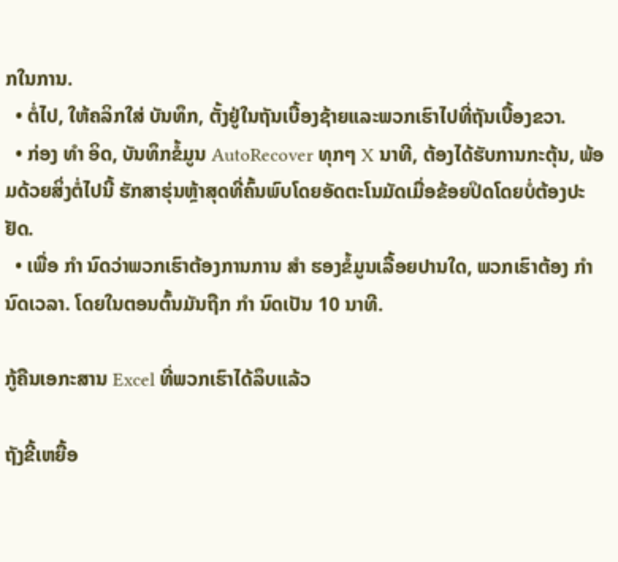ກໃນການ.
  • ຕໍ່ໄປ, ໃຫ້ຄລິກໃສ່ ບັນທຶກ, ຕັ້ງຢູ່ໃນຖັນເບື້ອງຊ້າຍແລະພວກເຮົາໄປທີ່ຖັນເບື້ອງຂວາ.
  • ກ່ອງ ທຳ ອິດ, ບັນທຶກຂໍ້ມູນ AutoRecover ທຸກໆ X ນາທີ, ຕ້ອງໄດ້ຮັບການກະຕຸ້ນ, ພ້ອມດ້ວຍສິ່ງຕໍ່ໄປນີ້ ຮັກສາຮຸ່ນຫຼ້າສຸດທີ່ຄົ້ນພົບໂດຍອັດຕະໂນມັດເມື່ອຂ້ອຍປິດໂດຍບໍ່ຕ້ອງປະຢັດ.
  • ເພື່ອ ກຳ ນົດວ່າພວກເຮົາຕ້ອງການການ ສຳ ຮອງຂໍ້ມູນເລື້ອຍປານໃດ, ພວກເຮົາຕ້ອງ ກຳ ນົດເວລາ. ໂດຍໃນຕອນຕົ້ນມັນຖືກ ກຳ ນົດເປັນ 10 ນາທີ.

ກູ້ຄືນເອກະສານ Excel ທີ່ພວກເຮົາໄດ້ລຶບແລ້ວ

ຖັງຂີ້ເຫຍື້ອ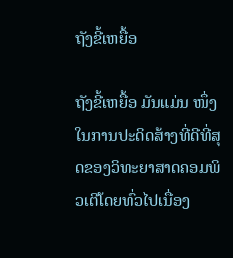ຖັງຂີ້ເຫຍື້ອ

ຖັງຂີ້ເຫຍື້ອ ມັນແມ່ນ ໜຶ່ງ ໃນການປະດິດສ້າງທີ່ດີທີ່ສຸດຂອງວິທະຍາສາດຄອມພິວເຕີໂດຍທົ່ວໄປເນື່ອງ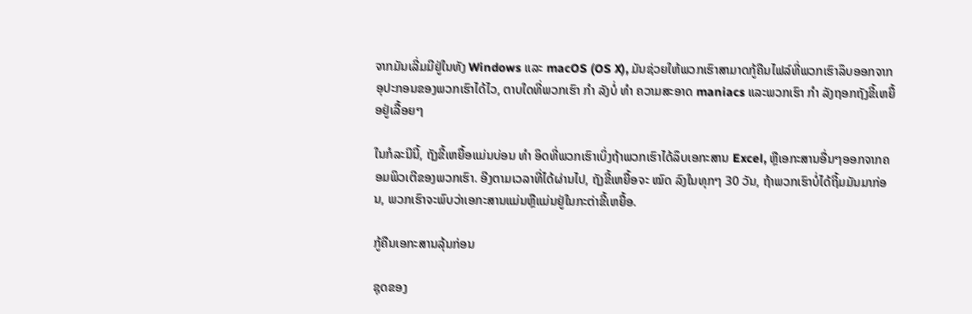ຈາກມັນເລີ່ມມີຢູ່ໃນທັງ Windows ແລະ macOS (OS X), ມັນຊ່ວຍໃຫ້ພວກເຮົາສາມາດກູ້ຄືນໄຟລ໌ທີ່ພວກເຮົາລຶບອອກຈາກອຸປະກອນຂອງພວກເຮົາໄດ້ໄວ, ຕາບໃດທີ່ພວກເຮົາ ກຳ ລັງບໍ່ ທຳ ຄວາມສະອາດ maniacs ແລະພວກເຮົາ ກຳ ລັງຖອກຖັງຂີ້ເຫຍື້ອຢູ່ເລື້ອຍໆ

ໃນກໍລະນີນີ້, ຖັງຂີ້ເຫຍື້ອແມ່ນບ່ອນ ທຳ ອິດທີ່ພວກເຮົາເບິ່ງຖ້າພວກເຮົາໄດ້ລຶບເອກະສານ Excel, ຫຼືເອກະສານອື່ນໆອອກຈາກຄອມພິວເຕີຂອງພວກເຮົາ. ອີງຕາມເວລາທີ່ໄດ້ຜ່ານໄປ, ຖັງຂີ້ເຫຍື້ອຈະ ໝົດ ລົງໃນທຸກໆ 30 ວັນ, ຖ້າພວກເຮົາບໍ່ໄດ້ຖີ້ມມັນມາກ່ອນ, ພວກເຮົາຈະພົບວ່າເອກະສານແມ່ນຫຼືແມ່ນຢູ່ໃນກະຕ່າຂີ້ເຫຍື້ອ.

ກູ້ຄືນເອກະສານລຸ້ນກ່ອນ

ຊຸດຂອງ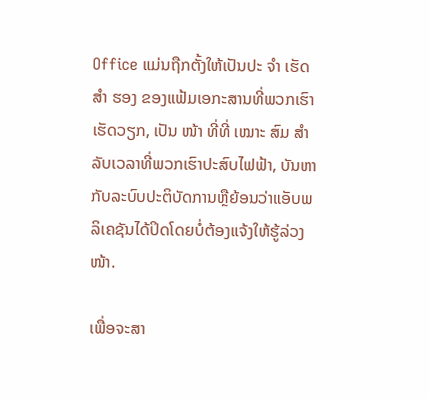Office ແມ່ນຖືກຕັ້ງໃຫ້ເປັນປະ ຈຳ ເຮັດ ສຳ ຮອງ ຂອງແຟ້ມເອກະສານທີ່ພວກເຮົາເຮັດວຽກ, ເປັນ ໜ້າ ທີ່ທີ່ ເໝາະ ສົມ ສຳ ລັບເວລາທີ່ພວກເຮົາປະສົບໄຟຟ້າ, ບັນຫາກັບລະບົບປະຕິບັດການຫຼືຍ້ອນວ່າແອັບພລິເຄຊັນໄດ້ປິດໂດຍບໍ່ຕ້ອງແຈ້ງໃຫ້ຮູ້ລ່ວງ ໜ້າ.

ເພື່ອຈະສາ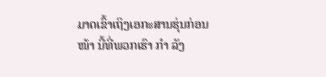ມາດເຂົ້າເຖິງເອກະສານຮຸ່ນກ່ອນ ໜ້າ ນີ້ທີ່ພວກເຮົາ ກຳ ລັງ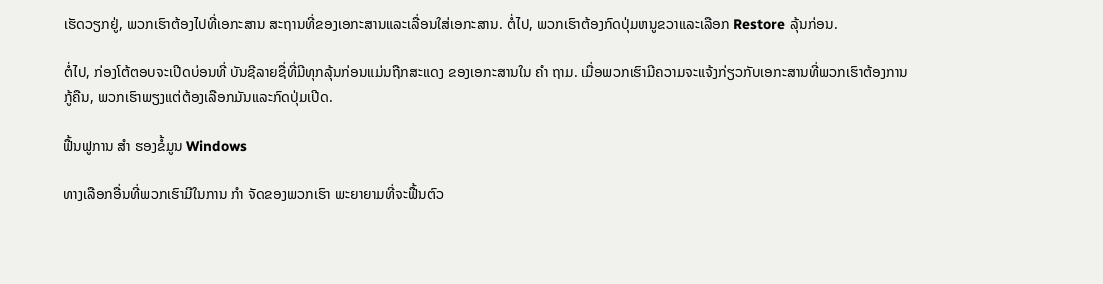ເຮັດວຽກຢູ່, ພວກເຮົາຕ້ອງໄປທີ່ເອກະສານ ສະຖານທີ່ຂອງເອກະສານແລະເລື່ອນໃສ່ເອກະສານ. ຕໍ່ໄປ, ພວກເຮົາຕ້ອງກົດປຸ່ມຫນູຂວາແລະເລືອກ Restore ລຸ້ນກ່ອນ.

ຕໍ່ໄປ, ກ່ອງໂຕ້ຕອບຈະເປີດບ່ອນທີ່ ບັນຊີລາຍຊື່ທີ່ມີທຸກລຸ້ນກ່ອນແມ່ນຖືກສະແດງ ຂອງເອກະສານໃນ ຄຳ ຖາມ. ເມື່ອພວກເຮົາມີຄວາມຈະແຈ້ງກ່ຽວກັບເອກະສານທີ່ພວກເຮົາຕ້ອງການກູ້ຄືນ, ພວກເຮົາພຽງແຕ່ຕ້ອງເລືອກມັນແລະກົດປຸ່ມເປີດ.

ຟື້ນຟູການ ສຳ ຮອງຂໍ້ມູນ Windows

ທາງເລືອກອື່ນທີ່ພວກເຮົາມີໃນການ ກຳ ຈັດຂອງພວກເຮົາ ພະຍາຍາມທີ່ຈະຟື້ນຕົວ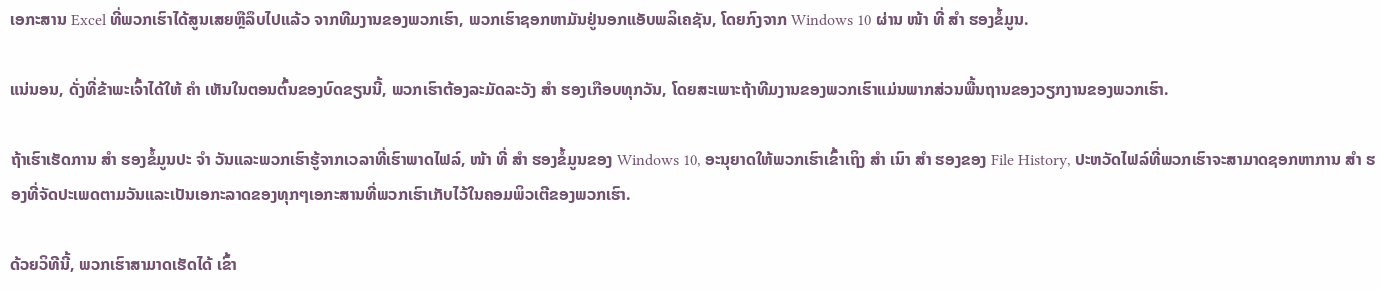ເອກະສານ Excel ທີ່ພວກເຮົາໄດ້ສູນເສຍຫຼືລຶບໄປແລ້ວ ຈາກທີມງານຂອງພວກເຮົາ, ພວກເຮົາຊອກຫາມັນຢູ່ນອກແອັບພລິເຄຊັນ, ໂດຍກົງຈາກ Windows 10 ຜ່ານ ໜ້າ ທີ່ ສຳ ຮອງຂໍ້ມູນ.

ແນ່ນອນ, ດັ່ງທີ່ຂ້າພະເຈົ້າໄດ້ໃຫ້ ຄຳ ເຫັນໃນຕອນຕົ້ນຂອງບົດຂຽນນີ້, ພວກເຮົາຕ້ອງລະມັດລະວັງ ສຳ ຮອງເກືອບທຸກວັນ, ໂດຍສະເພາະຖ້າທີມງານຂອງພວກເຮົາແມ່ນພາກສ່ວນພື້ນຖານຂອງວຽກງານຂອງພວກເຮົາ.

ຖ້າເຮົາເຮັດການ ສຳ ຮອງຂໍ້ມູນປະ ຈຳ ວັນແລະພວກເຮົາຮູ້ຈາກເວລາທີ່ເຮົາພາດໄຟລ໌, ໜ້າ ທີ່ ສຳ ຮອງຂໍ້ມູນຂອງ Windows 10, ອະນຸຍາດໃຫ້ພວກເຮົາເຂົ້າເຖິງ ສຳ ເນົາ ສຳ ຮອງຂອງ File History, ປະຫວັດໄຟລ໌ທີ່ພວກເຮົາຈະສາມາດຊອກຫາການ ສຳ ຮອງທີ່ຈັດປະເພດຕາມວັນແລະເປັນເອກະລາດຂອງທຸກໆເອກະສານທີ່ພວກເຮົາເກັບໄວ້ໃນຄອມພິວເຕີຂອງພວກເຮົາ.

ດ້ວຍວິທີນີ້, ພວກເຮົາສາມາດເຮັດໄດ້ ເຂົ້າ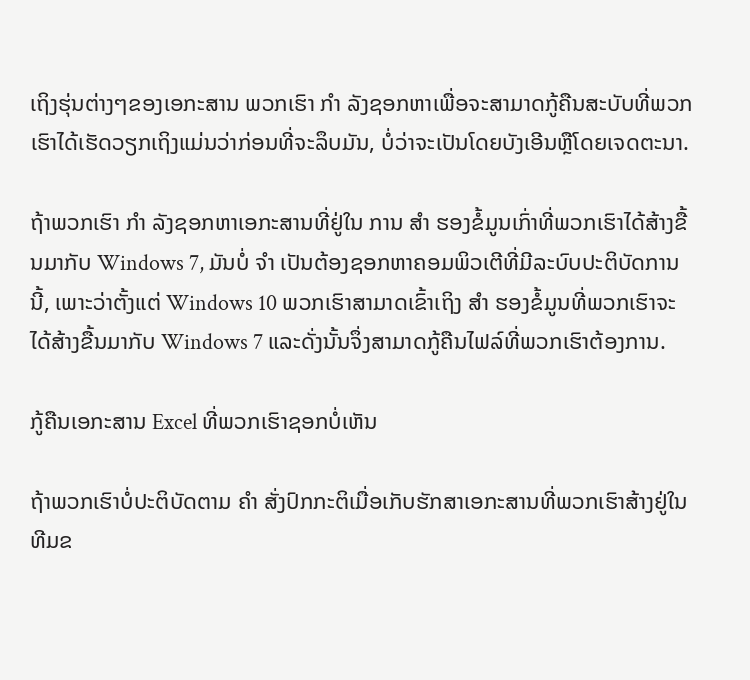ເຖິງຮຸ່ນຕ່າງໆຂອງເອກະສານ ພວກເຮົາ ກຳ ລັງຊອກຫາເພື່ອຈະສາມາດກູ້ຄືນສະບັບທີ່ພວກເຮົາໄດ້ເຮັດວຽກເຖິງແມ່ນວ່າກ່ອນທີ່ຈະລຶບມັນ, ບໍ່ວ່າຈະເປັນໂດຍບັງເອີນຫຼືໂດຍເຈດຕະນາ.

ຖ້າພວກເຮົາ ກຳ ລັງຊອກຫາເອກະສານທີ່ຢູ່ໃນ ການ ສຳ ຮອງຂໍ້ມູນເກົ່າທີ່ພວກເຮົາໄດ້ສ້າງຂື້ນມາກັບ Windows 7, ມັນບໍ່ ຈຳ ເປັນຕ້ອງຊອກຫາຄອມພິວເຕີທີ່ມີລະບົບປະຕິບັດການນີ້, ເພາະວ່າຕັ້ງແຕ່ Windows 10 ພວກເຮົາສາມາດເຂົ້າເຖິງ ສຳ ຮອງຂໍ້ມູນທີ່ພວກເຮົາຈະໄດ້ສ້າງຂື້ນມາກັບ Windows 7 ແລະດັ່ງນັ້ນຈຶ່ງສາມາດກູ້ຄືນໄຟລ໌ທີ່ພວກເຮົາຕ້ອງການ.

ກູ້ຄືນເອກະສານ Excel ທີ່ພວກເຮົາຊອກບໍ່ເຫັນ

ຖ້າພວກເຮົາບໍ່ປະຕິບັດຕາມ ຄຳ ສັ່ງປົກກະຕິເມື່ອເກັບຮັກສາເອກະສານທີ່ພວກເຮົາສ້າງຢູ່ໃນທີມຂ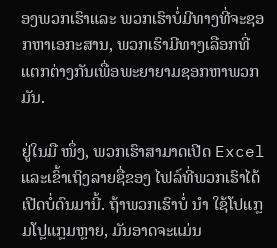ອງພວກເຮົາແລະ ພວກເຮົາບໍ່ມີທາງທີ່ຈະຊອກຫາເອກະສານ, ພວກເຮົາມີທາງເລືອກທີ່ແຕກຕ່າງກັນເພື່ອພະຍາຍາມຊອກຫາພວກມັນ.

ຢູ່ໃນມື ໜຶ່ງ, ພວກເຮົາສາມາດເປີດ Excel ແລະເຂົ້າເຖິງລາຍຊື່ຂອງ ໄຟລ໌ທີ່ພວກເຮົາໄດ້ເປີດບໍ່ດົນມານີ້. ຖ້າພວກເຮົາບໍ່ ນຳ ໃຊ້ໂປແກຼມໂປຼແກຼມຫຼາຍ, ມັນອາດຈະແມ່ນ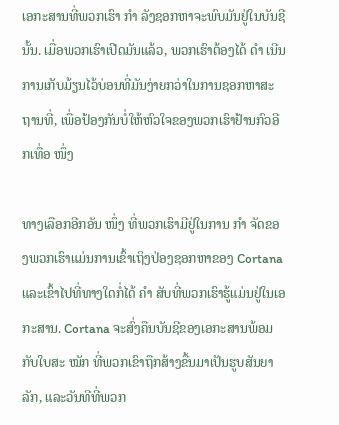ເອກະສານທີ່ພວກເຮົາ ກຳ ລັງຊອກຫາຈະພົບມັນຢູ່ໃນບັນຊີນັ້ນ. ເມື່ອພວກເຮົາເປີດມັນແລ້ວ, ພວກເຮົາຕ້ອງໄດ້ ດຳ ເນີນການເກັບມ້ຽນໄວ້ບ່ອນທີ່ມັນງ່າຍກວ່າໃນການຊອກຫາສະຖານທີ່, ເພື່ອປ້ອງກັນບໍ່ໃຫ້ຫົວໃຈຂອງພວກເຮົາຢ້ານກົວອີກເທື່ອ ໜຶ່ງ

ທາງເລືອກອີກອັນ ໜຶ່ງ ທີ່ພວກເຮົາມີຢູ່ໃນການ ກຳ ຈັດຂອງພວກເຮົາແມ່ນການເຂົ້າເຖິງປ່ອງຊອກຫາຂອງ Cortana ແລະເຂົ້າໄປທີ່ທາງໃດກໍ່ໄດ້ ຄຳ ສັບທີ່ພວກເຮົາຮູ້ແມ່ນຢູ່ໃນເອກະສານ. Cortana ຈະສົ່ງຄືນບັນຊີຂອງເອກະສານພ້ອມກັບໃບສະ ໝັກ ທີ່ພວກເຂົາຖືກສ້າງຂື້ນມາເປັນຮູບສັນຍາລັກ, ແລະວັນທີທີ່ພວກ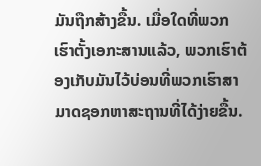ມັນຖືກສ້າງຂື້ນ. ເມື່ອໃດທີ່ພວກເຮົາຕັ້ງເອກະສານແລ້ວ, ພວກເຮົາຕ້ອງເກັບມັນໄວ້ບ່ອນທີ່ພວກເຮົາສາມາດຊອກຫາສະຖານທີ່ໄດ້ງ່າຍຂື້ນ.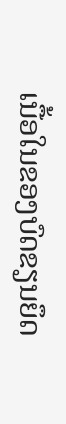ເນື້ອໃນຂອງບົດຂຽນຍຶດ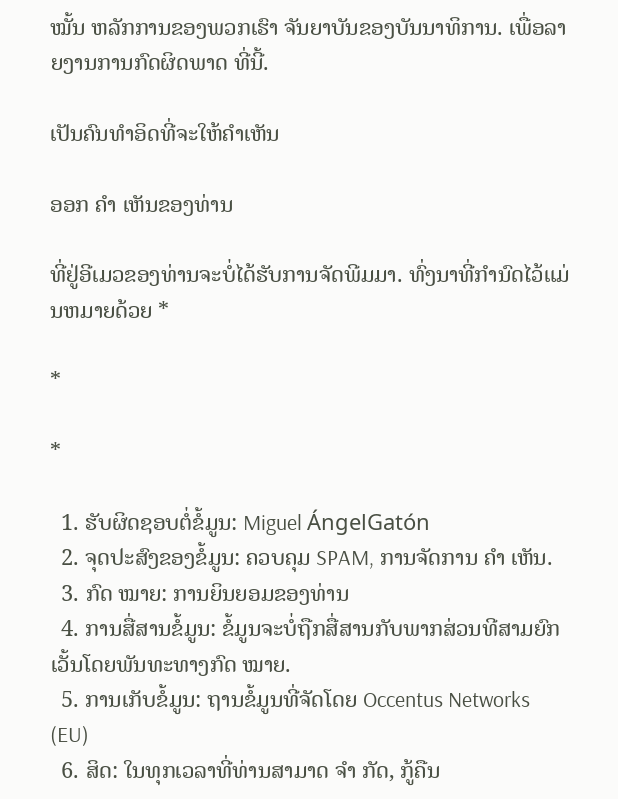ໝັ້ນ ຫລັກການຂອງພວກເຮົາ ຈັນຍາບັນຂອງບັນນາທິການ. ເພື່ອລາຍງານການກົດຜິດພາດ ທີ່ນີ້.

ເປັນຄົນທໍາອິດທີ່ຈະໃຫ້ຄໍາເຫັນ

ອອກ ຄຳ ເຫັນຂອງທ່ານ

ທີ່ຢູ່ອີເມວຂອງທ່ານຈະບໍ່ໄດ້ຮັບການຈັດພີມມາ. ທົ່ງນາທີ່ກໍານົດໄວ້ແມ່ນຫມາຍດ້ວຍ *

*

*

  1. ຮັບຜິດຊອບຕໍ່ຂໍ້ມູນ: Miguel ÁngelGatón
  2. ຈຸດປະສົງຂອງຂໍ້ມູນ: ຄວບຄຸມ SPAM, ການຈັດການ ຄຳ ເຫັນ.
  3. ກົດ ໝາຍ: ການຍິນຍອມຂອງທ່ານ
  4. ການສື່ສານຂໍ້ມູນ: ຂໍ້ມູນຈະບໍ່ຖືກສື່ສານກັບພາກສ່ວນທີສາມຍົກເວັ້ນໂດຍພັນທະທາງກົດ ໝາຍ.
  5. ການເກັບຂໍ້ມູນ: ຖານຂໍ້ມູນທີ່ຈັດໂດຍ Occentus Networks (EU)
  6. ສິດ: ໃນທຸກເວລາທີ່ທ່ານສາມາດ ຈຳ ກັດ, ກູ້ຄືນ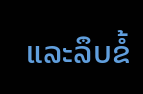ແລະລຶບຂໍ້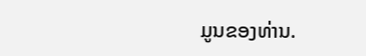ມູນຂອງທ່ານ.